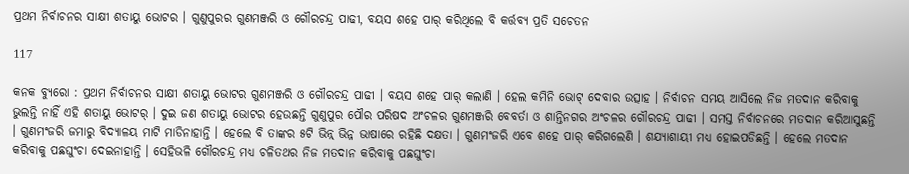ପ୍ରଥମ ନିର୍ବାଚନର ସାକ୍ଷୀ ଶତାୟୁ ଭୋଟର । ଗୁଣୁପୁରର ଗୁଣମଞ୍ଜରି ଓ ଗୌରଚନ୍ଦ୍ର ପାଢୀ, ବୟସ ଶହେ ପାର୍ କରିଥିଲେ ବି କର୍ତ୍ତବ୍ୟ ପ୍ରତି ସଚେତନ

117

କନକ ବ୍ୟୁରୋ : ପ୍ରଥମ ନିର୍ବାଚନର ସାକ୍ଷୀ ଶତାୟୁ ଭୋଟର ଗୁଣମଞ୍ଜରି ଓ ଗୌରଚନ୍ଦ୍ର ପାଢୀ । ବୟସ ଶହେ ପାର୍ କଲାଣି । ହେଲ କମିନି ଭୋଟ୍ ଦେବାର ଉତ୍ସାହ । ନିର୍ବାଚନ ସମୟ ଆସିଲେ ନିଜ ମତଦାନ କରିବାକୁ ଭୁଲନ୍ତି ନାହିଁ ଏହି ଶତାୟୁ ଭୋଟର୍ । ଦୁଇ ଜଣ ଶତାୟୁ ଭୋଟର ହେଉଛନ୍ତି ଗୁଣୁପୁର ପୌର ପରିଷଦ ଅଂଚଳର ଗୁଣମଞ୍ଜରି ବେବର୍ତା ଓ ଶାନ୍ତିନଗର ଅଂଚଳର ଗୌରଚନ୍ଦ୍ର ପାଢୀ । ସମସ୍ତ ନିର୍ବାଚନରେ ମତଦାନ କରିଆସୁଛନ୍ତି । ଗୁଣମଂଜରି ଜମାରୁ ବିଦ୍ୟାଳୟ ମାଟି ମାଡିନାହାନ୍ତି । ହେଲେ ବି ତାଙ୍କର ୫ଟି ଭିନ୍ନ୍ ଭିନ୍ନ ଭାଷାରେ ରହିଛି ଦକ୍ଷତା । ଗୁଣମଂଜରି ଏବେ ଶହେ ପାର୍ କରିଗଲେଣି । ଶଯ୍ୟାଶାୟୀ ମଧ୍ୟ ହୋଇପଡିଛନ୍ତି । ହେଲେ ମତଦାନ କରିବାକୁ ପଛଘୁଂଚା ଦେଇନାହାନ୍ତି । ସେହିଭଳି ଗୌରଚନ୍ଦ୍ର ମଧ୍ୟ ଚଳିତଥର ନିଜ ମତଦାନ କରିବାକୁ ପଛଘୁଂଚା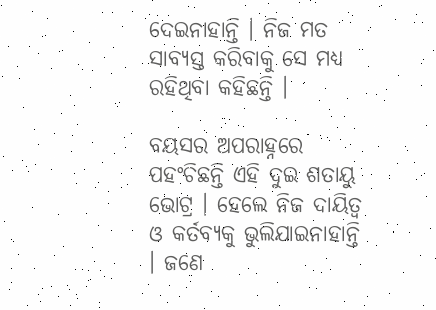ଦେଇନାହାନ୍ତି । ନିଜ ମତ ସାବ୍ୟସ୍ତ କରିବାକୁ ସେ ମଧ୍ୟ ରହିଥିବା କହିଛନ୍ତି ।

ବୟସର ଅପରାହ୍ନରେ ପହଂଚିଛନ୍ତି ଏହି ଦୁଇ ଶତାୟୁ ଭୋଟ୍ର । ହେଲେ ନିଜ ଦାୟିତ୍ୱ ଓ କର୍ତବ୍ୟକୁ ଭୁଲିଯାଇନାହାନ୍ତି । ଜଣେ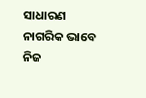ସାଧାରଣ ନାଗରିକ ଭାବେ ନିଜ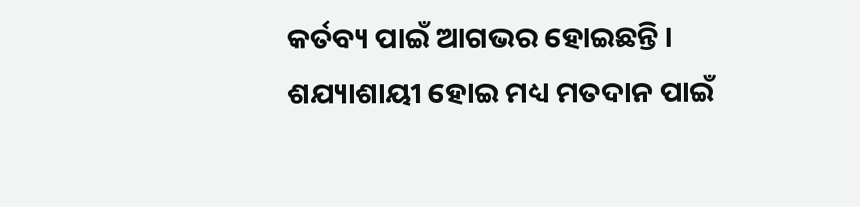କର୍ତବ୍ୟ ପାଇଁ ଆଗଭର ହୋଇଛନ୍ତି । ଶଯ୍ୟାଶାୟୀ ହୋଇ ମଧ୍ୟ ମତଦାନ ପାଇଁ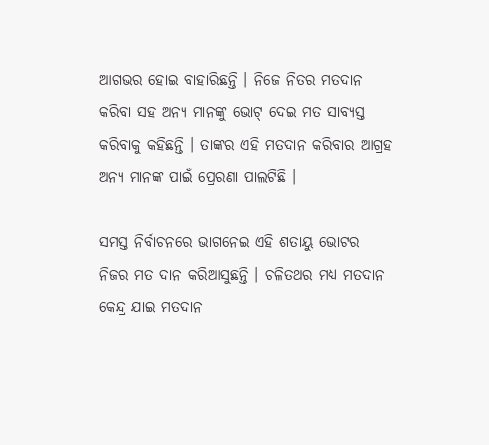ଆଗଭର ହୋଇ ବାହାରିଛନ୍ତି । ନିଜେ ନିତର ମତଦାନ କରିବା ସହ ଅନ୍ୟ ମାନଙ୍କୁ ଭୋଟ୍ ଦେଇ ମତ ସାବ୍ୟସ୍ତ କରିବାକୁ କହିଛନ୍ତି । ତାଙ୍କର ଏହି ମତଦାନ କରିବାର ଆଗ୍ରହ ଅନ୍ୟ ମାନଙ୍କ ପାଇଁ ପ୍ରେରଣା ପାଲଟିଛି ।

ସମସ୍ତ ନିର୍ବାଚନରେ ଭାଗନେଇ ଏହି ଶତାୟୁ ଭୋଟର ନିଜର ମତ ଦାନ କରିଆସୁଛନ୍ତି । ଚଳିତଥର ମଧ୍ୟ ମତଦାନ କେନ୍ଦ୍ର ଯାଇ ମତଦାନ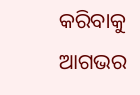କରିବାକୁ ଆଗଭର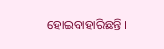ହୋଇବାହାରିଛନ୍ତି ।